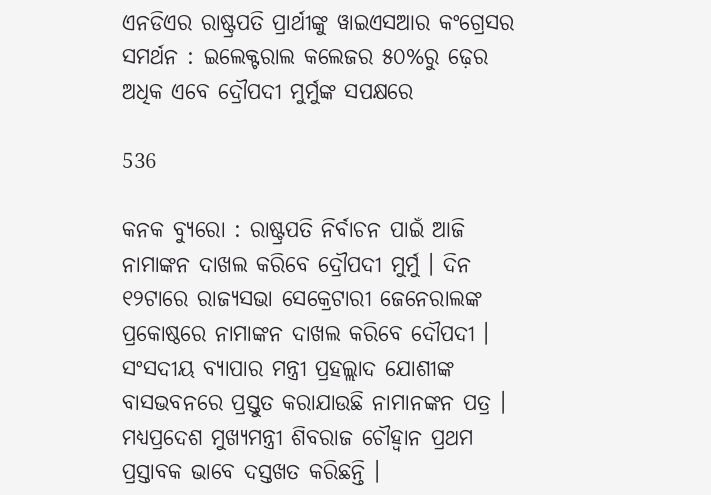ଏନଡିଏର ରାଷ୍ଟ୍ରପତି ପ୍ରାର୍ଥୀଙ୍କୁ ୱାଇଏସଆର କଂଗ୍ରେସର ସମର୍ଥନ : ଇଲେକ୍ଟରାଲ କଲେଜର ୫୦%ରୁ ଢ଼େର ଅଧିକ ଏବେ ଦ୍ରୌପଦୀ ମୁର୍ମୁଙ୍କ ସପକ୍ଷରେ

536

କନକ ବ୍ୟୁରୋ : ରାଷ୍ଟ୍ରପତି ନିର୍ବାଚନ ପାଇଁ ଆଜି ନାମାଙ୍କନ ଦାଖଲ କରିବେ ଦ୍ରୌପଦୀ ମୁର୍ମୁ । ଦିନ ୧୨ଟାରେ ରାଜ୍ୟସଭା ସେକ୍ରେଟାରୀ ଜେନେରାଲଙ୍କ ପ୍ରକୋଷ୍ଠରେ ନାମାଙ୍କନ ଦାଖଲ କରିବେ ଦୌପଦୀ । ସଂସଦୀୟ ବ୍ୟାପାର ମନ୍ତ୍ରୀ ପ୍ରହଲ୍ଲାଦ ଯୋଶୀଙ୍କ ବାସଭବନରେ ପ୍ରସ୍ତୁତ କରାଯାଉଛି ନାମାନଙ୍କନ ପତ୍ର । ମଧ୍ୟପ୍ରଦେଶ ମୁଖ୍ୟମନ୍ତ୍ରୀ ଶିବରାଜ ଚୌହ୍ୱାନ ପ୍ରଥମ ପ୍ରସ୍ତାବକ ଭାବେ ଦସ୍ତଖତ କରିଛନ୍ତି ।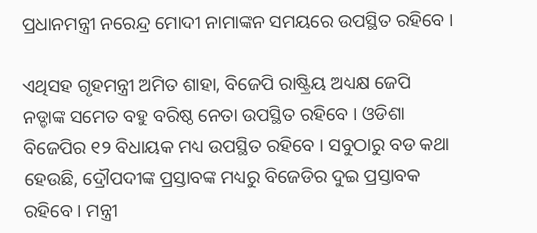ପ୍ରଧାନମନ୍ତ୍ରୀ ନରେନ୍ଦ୍ର ମୋଦୀ ନାମାଙ୍କନ ସମୟରେ ଉପସ୍ଥିତ ରହିବେ ।

ଏଥିସହ ଗୃହମନ୍ତ୍ରୀ ଅମିତ ଶାହା, ବିଜେପି ରାଷ୍ଟ୍ରିୟ ଅଧ୍ୟକ୍ଷ ଜେପି ନଡ୍ଡାଙ୍କ ସମେତ ବହୁ ବରିଷ୍ଠ ନେତା ଉପସ୍ଥିତ ରହିବେ । ଓଡିଶା ବିଜେପିର ୧୨ ବିଧାୟକ ମଧ୍ୟ ଉପସ୍ଥିତ ରହିବେ । ସବୁଠାରୁ ବଡ କଥା ହେଉଛି, ଦ୍ରୌପଦୀଙ୍କ ପ୍ରସ୍ତାବଙ୍କ ମଧ୍ୟରୁ ବିଜେଡିର ଦୁଇ ପ୍ରସ୍ତାବକ ରହିବେ । ମନ୍ତ୍ରୀ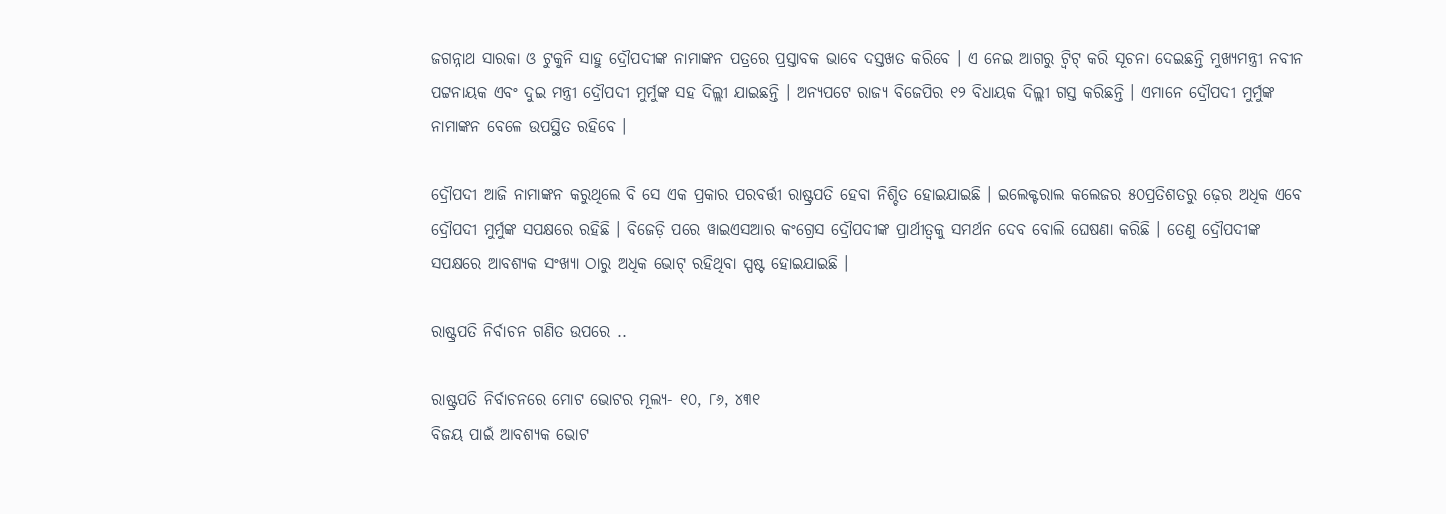ଜଗନ୍ନାଥ ସାରକା ଓ ଟୁକୁନି ସାହୁ ଦ୍ରୌପଦୀଙ୍କ ନାମାଙ୍କନ ପତ୍ରରେ ପ୍ରସ୍ତାବକ ଭାବେ ଦସ୍ତଖତ କରିବେ । ଏ ନେଇ ଆଗରୁ ଟ୍ୱିଟ୍ କରି ସୂଚନା ଦେଇଛନ୍ତି ମୁଖ୍ୟମନ୍ତ୍ରୀ ନବୀନ ପଟ୍ଟନାୟକ ଏବଂ ଦୁଇ ମନ୍ତ୍ରୀ ଦ୍ରୌପଦୀ ମୁର୍ମୁଙ୍କ ସହ ଦିଲ୍ଲୀ ଯାଇଛନ୍ତି । ଅନ୍ୟପଟେ ରାଜ୍ୟ ବିଜେପିର ୧୨ ବିଧାୟକ ଦିଲ୍ଲୀ ଗସ୍ତ କରିଛନ୍ତି । ଏମାନେ ଦ୍ରୌପଦୀ ମୁର୍ମୁଙ୍କ ନାମାଙ୍କନ ବେଳେ ଉପସ୍ଥିତ ରହିବେ ।

ଦ୍ରୌପଦୀ ଆଜି ନାମାଙ୍କନ କରୁଥିଲେ ବି ସେ ଏକ ପ୍ରକାର ପରବର୍ତ୍ତୀ ରାଷ୍ଟ୍ରପତି ହେବା ନିଶ୍ଚିତ ହୋଇଯାଇଛି । ଇଲେକ୍ଟରାଲ କଲେଜର ୫୦ପ୍ରତିଶତରୁ ଢ଼େର ଅଧିକ ଏବେ ଦ୍ରୌପଦୀ ମୁର୍ମୁଙ୍କ ସପକ୍ଷରେ ରହିଛି । ବିଜେଡ଼ି ପରେ ୱାଇଏସଆର କଂଗ୍ରେସ ଦ୍ରୌପଦୀଙ୍କ ପ୍ରାର୍ଥୀତ୍ୱକୁ ସମର୍ଥନ ଦେବ ବୋଲି ଘେଷଣା କରିଛି । ତେଣୁ ଦ୍ରୌପଦୀଙ୍କ ସପକ୍ଷରେ ଆବଶ୍ୟକ ସଂଖ୍ୟା ଠାରୁ ଅଧିକ ଭୋଟ୍ ରହିଥିବା ସ୍ପଷ୍ଟ ହୋଇଯାଇଛି ।

ରାଷ୍ଟ୍ରପତି ନିର୍ବାଚନ ଗଣିତ ଉପରେ ..

ରାଷ୍ଟ୍ରପତି ନିର୍ବାଚନରେ ମୋଟ ଭୋଟର ମୂଲ୍ୟ- ୧୦, ୮୬, ୪୩୧
ବିଜୟ ପାଇଁ ଆବଶ୍ୟକ ଭୋଟ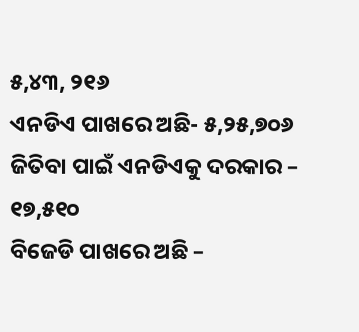୫,୪୩, ୨୧୬
ଏନଡିଏ ପାଖରେ ଅଛି- ୫,୨୫,୭୦୬
ଜିତିବା ପାଇଁ ଏନଡିଏକୁ ଦରକାର – ୧୭,୫୧୦
ବିଜେଡି ପାଖରେ ଅଛି –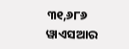୩୧,୬୮୬
ୱାଏସଆର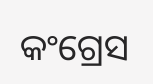କଂଗ୍ରେସ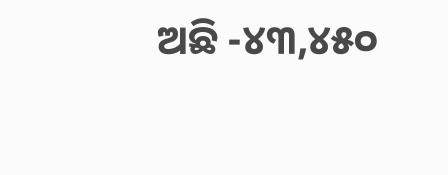ଅଛି -୪୩,୪୫୦